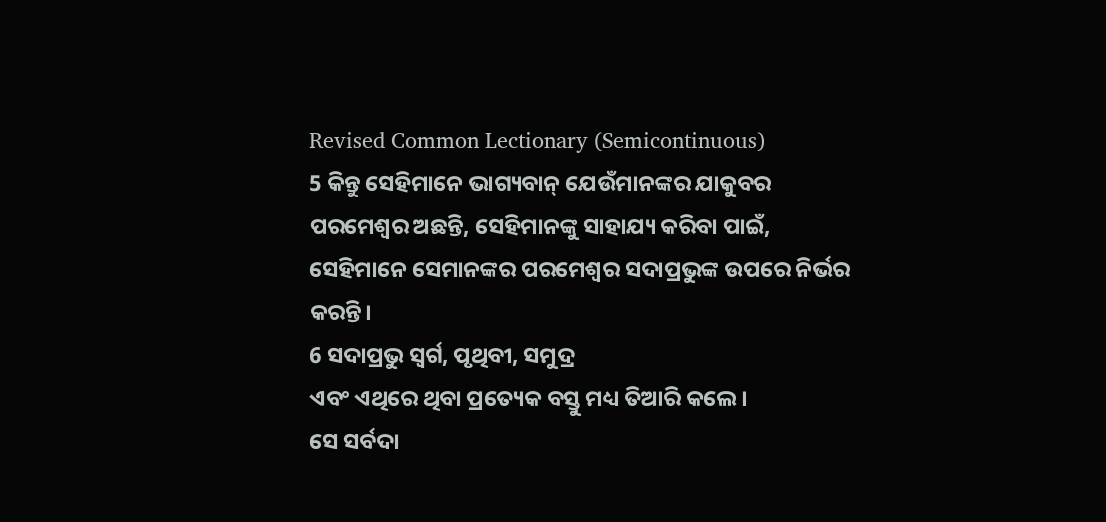Revised Common Lectionary (Semicontinuous)
5 କିନ୍ତୁ ସେହିମାନେ ଭାଗ୍ୟବାନ୍ ଯେଉଁମାନଙ୍କର ଯାକୁବର ପରମେଶ୍ୱର ଅଛନ୍ତି, ସେହିମାନଙ୍କୁ ସାହାଯ୍ୟ କରିବା ପାଇଁ,
ସେହିମାନେ ସେମାନଙ୍କର ପରମେଶ୍ୱର ସଦାପ୍ରଭୁଙ୍କ ଉପରେ ନିର୍ଭର କରନ୍ତି।
6 ସଦାପ୍ରଭୁ ସ୍ୱର୍ଗ, ପୃଥିବୀ, ସମୁଦ୍ର
ଏବଂ ଏଥିରେ ଥିବା ପ୍ରତ୍ୟେକ ବସ୍ତୁ ମଧ୍ୟ ତିଆରି କଲେ।
ସେ ସର୍ବଦା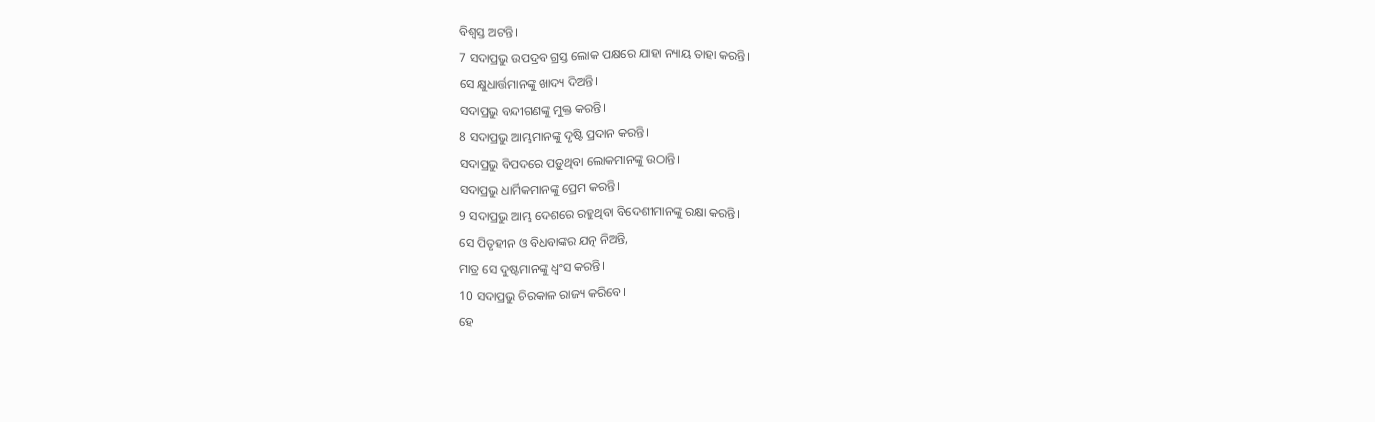ବିଶ୍ୱସ୍ତ ଅଟନ୍ତି।
7 ସଦାପ୍ରଭୁ ଉପଦ୍ରବ ଗ୍ରସ୍ତ ଲୋକ ପକ୍ଷରେ ଯାହା ନ୍ୟାୟ ତାହା କରନ୍ତି।
ସେ କ୍ଷୁଧାର୍ତ୍ତମାନଙ୍କୁ ଖାଦ୍ୟ ଦିଅନ୍ତି।
ସଦାପ୍ରଭୁ ବନ୍ଦୀଗଣଙ୍କୁ ମୁକ୍ତ କରନ୍ତି।
8 ସଦାପ୍ରଭୁ ଆମ୍ଭମାନଙ୍କୁ ଦୃଷ୍ଟି ପ୍ରଦାନ କରନ୍ତି।
ସଦାପ୍ରଭୁ ବିପଦରେ ପଡ଼ୁଥିବା ଲୋକମାନଙ୍କୁ ଉଠାନ୍ତି।
ସଦାପ୍ରଭୁ ଧାର୍ମିକମାନଙ୍କୁ ପ୍ରେମ କରନ୍ତି।
9 ସଦାପ୍ରଭୁ ଆମ୍ଭ ଦେଶରେ ରହୁଥିବା ବିଦେଶୀମାନଙ୍କୁ ରକ୍ଷା କରନ୍ତି।
ସେ ପିତୃହୀନ ଓ ବିଧବାଙ୍କର ଯତ୍ନ ନିଅନ୍ତି,
ମାତ୍ର ସେ ଦୁଷ୍ଟମାନଙ୍କୁ ଧ୍ୱଂସ କରନ୍ତି।
10 ସଦାପ୍ରଭୁ ଚିରକାଳ ରାଜ୍ୟ କରିବେ।
ହେ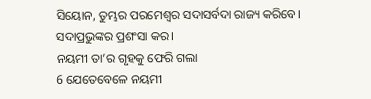ସିୟୋନ, ତୁମ୍ଭର ପରମେଶ୍ୱର ସଦାସର୍ବଦା ରାଜ୍ୟ କରିବେ।
ସଦାପ୍ରଭୁଙ୍କର ପ୍ରଶଂସା କର।
ନୟମୀ ତା’ର ଗୃହକୁ ଫେରି ଗଲା
6 ଯେତେବେଳେ ନୟମୀ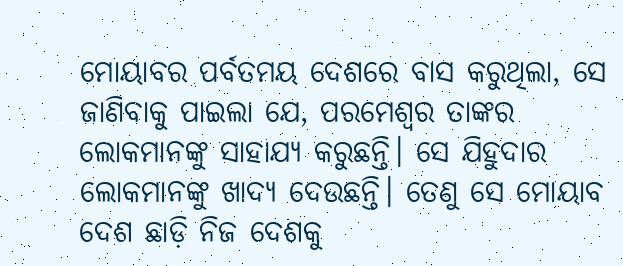ମୋୟାବର ପର୍ବତମୟ ଦେଶରେ ବାସ କରୁଥିଲା, ସେ ଜାଣିବାକୁ ପାଇଲା ଯେ, ପରମେଶ୍ୱର ତାଙ୍କର ଲୋକମାନଙ୍କୁ ସାହାଯ୍ୟ କରୁଛନ୍ତି। ସେ ଯିହୁଦାର ଲୋକମାନଙ୍କୁ ଖାଦ୍ୟ ଦେଉଛନ୍ତି। ତେଣୁ ସେ ମୋୟାବ ଦେଶ ଛାଡ଼ି ନିଜ ଦେଶକୁ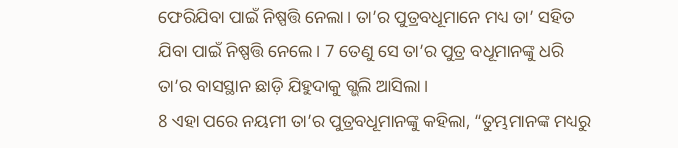ଫେରିଯିବା ପାଇଁ ନିଷ୍ପତ୍ତି ନେଲା। ତା’ର ପୁତ୍ରବଧୂମାନେ ମଧ୍ୟ ତା’ ସହିତ ଯିବା ପାଇଁ ନିଷ୍ପତ୍ତି ନେଲେ। 7 ତେଣୁ ସେ ତା’ର ପୁତ୍ର ବଧୂମାନଙ୍କୁ ଧରି ତା’ର ବାସସ୍ଥାନ ଛାଡ଼ି ଯିହୁଦାକୁ ଗ୍ଭଲି ଆସିଲା।
8 ଏହା ପରେ ନୟମୀ ତା’ର ପୁତ୍ରବଧୂମାନଙ୍କୁ କହିଲା, “ତୁମ୍ଭମାନଙ୍କ ମଧ୍ୟରୁ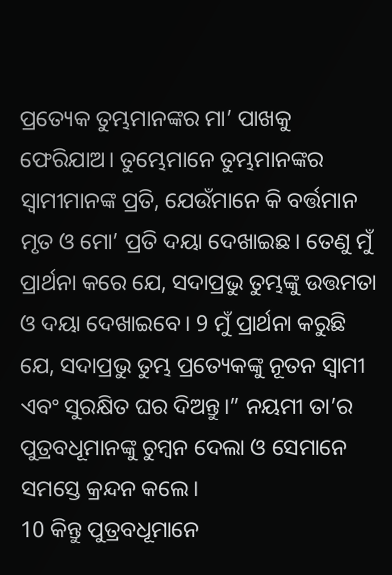ପ୍ରତ୍ୟେକ ତୁମ୍ଭମାନଙ୍କର ମା’ ପାଖକୁ ଫେରିଯାଅ। ତୁମ୍ଭେମାନେ ତୁମ୍ଭମାନଙ୍କର ସ୍ୱାମୀମାନଙ୍କ ପ୍ରତି, ଯେଉଁମାନେ କି ବର୍ତ୍ତମାନ ମୃତ ଓ ମୋ’ ପ୍ରତି ଦୟା ଦେଖାଇଛ। ତେଣୁ ମୁଁ ପ୍ରାର୍ଥନା କରେ ଯେ, ସଦାପ୍ରଭୁ ତୁମ୍ଭଙ୍କୁ ଉତ୍ତମତା ଓ ଦୟା ଦେଖାଇବେ। 9 ମୁଁ ପ୍ରାର୍ଥନା କରୁଛି ଯେ, ସଦାପ୍ରଭୁ ତୁମ୍ଭ ପ୍ରତ୍ୟେକଙ୍କୁ ନୂତନ ସ୍ୱାମୀ ଏବଂ ସୁରକ୍ଷିତ ଘର ଦିଅନ୍ତୁ।” ନୟମୀ ତା’ର ପୁତ୍ରବଧୂମାନଙ୍କୁ ଚୁମ୍ବନ ଦେଲା ଓ ସେମାନେ ସମସ୍ତେ କ୍ରନ୍ଦନ କଲେ।
10 କିନ୍ତୁ ପୁତ୍ରବଧୂମାନେ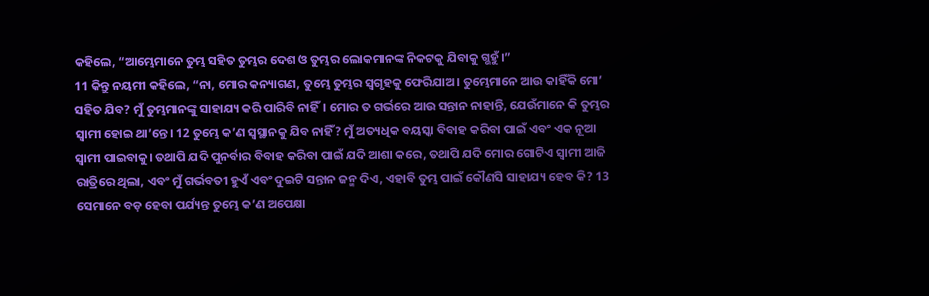କହିଲେ, “ଆମ୍ଭେମାନେ ତୁମ୍ଭ ସହିତ ତୁମ୍ଭର ଦେଶ ଓ ତୁମ୍ଭର ଲୋକମାନଙ୍କ ନିକଟକୁ ଯିବାକୁ ଗ୍ଭହୁଁ।”
11 କିନ୍ତୁ ନୟମୀ କହିଲେ, “ନା, ମୋର କନ୍ୟାଗଣ, ତୁମ୍ଭେ ତୁମ୍ଭର ସ୍ୱଗୃହକୁ ଫେରିଯାଅ। ତୁମ୍ଭେମାନେ ଆଉ କାହିଁକି ମୋ’ ସହିତ ଯିବ? ମୁଁ ତୁମ୍ଭମାନଙ୍କୁ ସାହାଯ୍ୟ କରି ପାରିବି ନାହିଁ। ମୋର ତ ଗର୍ଭରେ ଆଉ ସନ୍ତାନ ନାହାନ୍ତି, ଯେଉଁମାନେ କି ତୁମ୍ଭର ସ୍ୱାମୀ ହୋଇ ଥା’ନ୍ତେ। 12 ତୁମ୍ଭେ କ’ଣ ସ୍ୱସ୍ଥାନକୁ ଯିବ ନାହିଁ? ମୁଁ ଅତ୍ୟଧିକ ବୟସ୍କା ବିବାହ କରିବା ପାଇଁ ଏବଂ ଏକ ନୂଆ ସ୍ୱାମୀ ପାଇବାକୁ। ତଥାପି ଯଦି ପୁନର୍ବାର ବିବାହ କରିବା ପାଇଁ ଯଦି ଆଶା କରେ, ତଥାପି ଯଦି ମୋର ଗୋଟିଏ ସ୍ୱାମୀ ଆଜି ରାତ୍ରିରେ ଥିଲା, ଏବଂ ମୁଁ ଗର୍ଭବତୀ ହୁଏଁ ଏବଂ ଦୁଇଟି ସନ୍ତାନ ଜନ୍ମ ଦିଏ, ଏହାବି ତୁମ୍ଭ ପାଇଁ କୌଣସି ସାହାଯ୍ୟ ହେବ କି? 13 ସେମାନେ ବଡ଼ ହେବା ପର୍ଯ୍ୟନ୍ତ ତୁମ୍ଭେ କ’ଣ ଅପେକ୍ଷା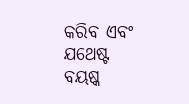କରିବ ଏବଂ ଯଥେଷ୍ଟ ବୟଷ୍କ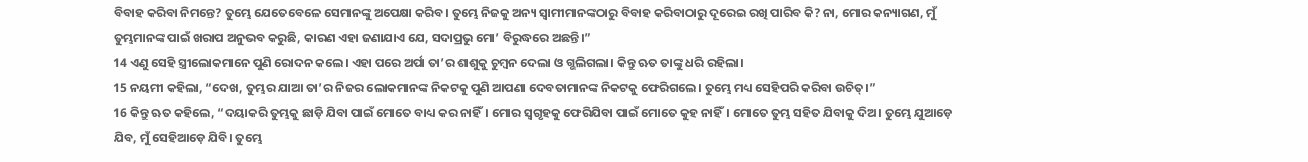ବିବାହ କରିବା ନିମନ୍ତେ? ତୁମ୍ଭେ ଯେତେବେଳେ ସେମାନଙ୍କୁ ଅପେକ୍ଷା କରିବ। ତୁମ୍ଭେ ନିଜକୁ ଅନ୍ୟ ସ୍ୱାମୀମାନଙ୍କଠାରୁ ବିବାହ କରିବାଠାରୁ ଦୂରେଇ ରଖି ପାରିବ କି? ନା, ମୋର କନ୍ୟାଗଣ, ମୁଁ ତୁମ୍ଭମାନଙ୍କ ପାଇଁ ଖରାପ ଅନୁଭବ କରୁଛି, କାରଣ ଏହା ଜଣାଯାଏ ଯେ, ସଦାପ୍ରଭୁ ମୋ’ ବିରୁଦ୍ଧରେ ଅଛନ୍ତି।”
14 ଏଣୁ ସେହି ସ୍ତ୍ରୀଲୋକମାନେ ପୁଣି ରୋଦନ କଲେ। ଏହା ପରେ ଅର୍ପା ତା’ର ଶାଶୁକୁ ଚୁମ୍ବନ ଦେଲା ଓ ଗ୍ଭଲିଗଲା। କିନ୍ତୁ ଋତ ତାଙ୍କୁ ଧରି ରହିଲା।
15 ନୟମୀ କହିଲା, “ଦେଖ, ତୁମ୍ଭର ଯାଆ ତା’ର ନିଜର ଲୋକମାନଙ୍କ ନିକଟକୁ ପୁଣି ଆପଣା ଦେବତାମାନଙ୍କ ନିକଟକୁ ଫେରିଗଲେ। ତୁମ୍ଭେ ମଧ୍ୟ ସେହିପରି କରିବା ଉଚିତ୍।”
16 କିନ୍ତୁ ଋତ କହିଲେ, “ଦୟାକରି ତୁମ୍ଭକୁ ଛାଡ଼ି ଯିବା ପାଇଁ ମୋତେ ବାଧ୍ୟ କର ନାହିଁ। ମୋର ସ୍ୱଗୃହକୁ ଫେରିଯିବା ପାଇଁ ମୋତେ କୁହ ନାହିଁ। ମୋତେ ତୁମ୍ଭ ସହିତ ଯିବାକୁ ଦିଅ। ତୁମ୍ଭେ ଯୁଆଡ଼େ ଯିବ, ମୁଁ ସେହିଆଡ଼େ ଯିବି। ତୁମ୍ଭେ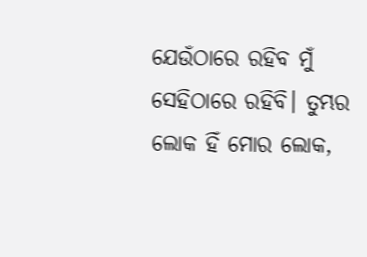ଯେଉଁଠାରେ ରହିବ ମୁଁ ସେହିଠାରେ ରହିବି। ତୁମ୍ଭର ଲୋକ ହିଁ ମୋର ଲୋକ,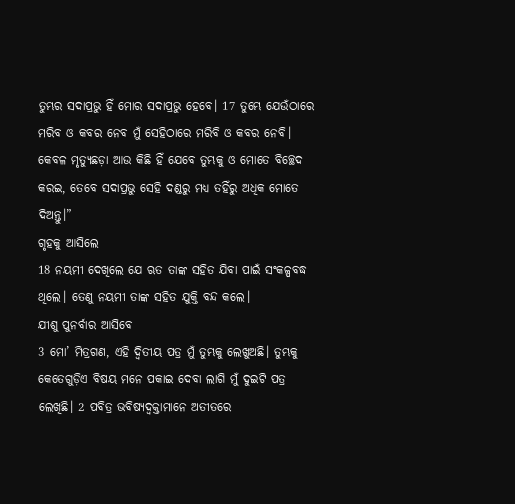ତୁମ୍ଭର ସଦାପ୍ରଭୁ ହିଁ ମୋର ସଦାପ୍ରଭୁ ହେବେ। 17 ତୁମ୍ଭେ ଯେଉଁଠାରେ ମରିବ ଓ କବର ନେବ ମୁଁ ସେହିଠାରେ ମରିବି ଓ କବର ନେବି। କେବଳ ମୃତ୍ୟୁଛଡ଼ା ଆଉ କିଛି ହିଁ ଯେବେ ତୁମ୍ଭକୁ ଓ ମୋତେ ବିଚ୍ଛେଦ କରଇ, ତେବେ ସଦାପ୍ରଭୁ ସେହି ଦଣ୍ଡରୁ ମଧ୍ୟ ତହିଁରୁ ଅଧିକ ମୋତେ ଦିଅନ୍ତୁ।”
ଗୃହକୁ ଆସିଲେ
18 ନୟମୀ ଦେଖିଲେ ଯେ ଋତ ତାଙ୍କ ସହିତ ଯିବା ପାଇଁ ସଂକଳ୍ପବଦ୍ଧ ଥିଲେ। ତେଣୁ ନୟମୀ ତାଙ୍କ ସହିତ ଯୁକ୍ତି ବନ୍ଦ କଲେ।
ଯୀଶୁ ପୁନର୍ବାର ଆସିବେ
3 ମୋ’ ମିତ୍ରଗଣ, ଏହି ଦ୍ୱିତୀୟ ପତ୍ର ମୁଁ ତୁମ୍ଭକୁ ଲେଖୁଅଛି। ତୁମ୍ଭକୁ କେତେଗୁଡ଼ିଏ ବିଷୟ ମନେ ପକାଇ ଦେବା ଲାଗି ମୁଁ ଦୁଇଟି ପତ୍ର ଲେଖିଛି। 2 ପବିତ୍ର ଭବିଷ୍ୟଦ୍ବକ୍ତାମାନେ ଅତୀତରେ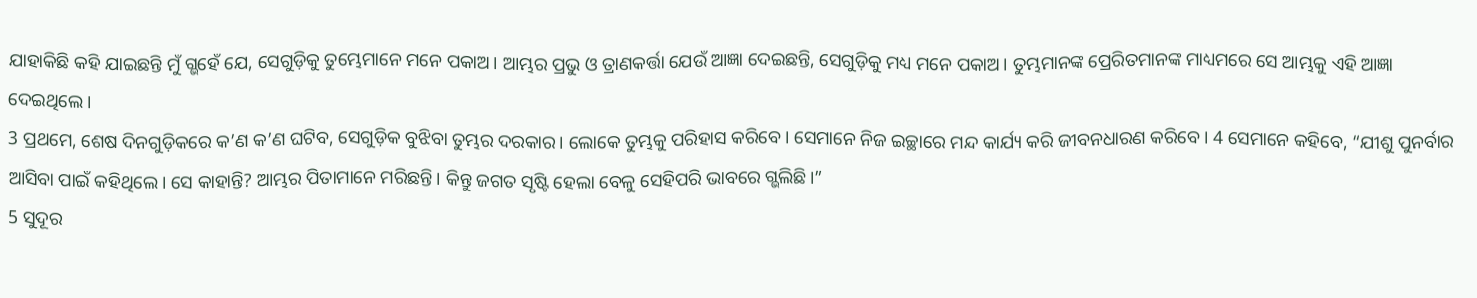ଯାହାକିଛି କହି ଯାଇଛନ୍ତି ମୁଁ ଗ୍ଭହେଁ ଯେ, ସେଗୁଡ଼ିକୁ ତୁମ୍ଭେମାନେ ମନେ ପକାଅ। ଆମ୍ଭର ପ୍ରଭୁ ଓ ତ୍ରାଣକର୍ତ୍ତା ଯେଉଁ ଆଜ୍ଞା ଦେଇଛନ୍ତି, ସେଗୁଡ଼ିକୁ ମଧ୍ୟ ମନେ ପକାଅ। ତୁମ୍ଭମାନଙ୍କ ପ୍ରେରିତମାନଙ୍କ ମାଧ୍ୟମରେ ସେ ଆମ୍ଭକୁ ଏହି ଆଜ୍ଞା ଦେଇଥିଲେ।
3 ପ୍ରଥମେ, ଶେଷ ଦିନଗୁଡ଼ିକରେ କ’ଣ କ’ଣ ଘଟିବ, ସେଗୁଡ଼ିକ ବୁଝିବା ତୁମ୍ଭର ଦରକାର। ଲୋକେ ତୁମ୍ଭକୁ ପରିହାସ କରିବେ। ସେମାନେ ନିଜ ଇଚ୍ଛାରେ ମନ୍ଦ କାର୍ଯ୍ୟ କରି ଜୀବନଧାରଣ କରିବେ। 4 ସେମାନେ କହିବେ, “ଯୀଶୁ ପୁନର୍ବାର ଆସିବା ପାଇଁ କହିଥିଲେ। ସେ କାହାନ୍ତି? ଆମ୍ଭର ପିତାମାନେ ମରିଛନ୍ତି। କିନ୍ତୁ ଜଗତ ସୃଷ୍ଟି ହେଲା ବେଳୁ ସେହିପରି ଭାବରେ ଗ୍ଭଲିଛି।”
5 ସୁଦୂର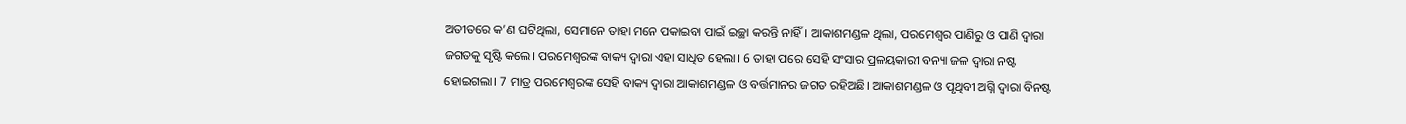ଅତୀତରେ କ’ଣ ଘଟିଥିଲା, ସେମାନେ ତାହା ମନେ ପକାଇବା ପାଇଁ ଇଚ୍ଛା କରନ୍ତି ନାହିଁ। ଆକାଶମଣ୍ଡଳ ଥିଲା, ପରମେଶ୍ୱର ପାଣିରୁ ଓ ପାଣି ଦ୍ୱାରା ଜଗତକୁ ସୃଷ୍ଟି କଲେ। ପରମେଶ୍ୱରଙ୍କ ବାକ୍ୟ ଦ୍ୱାରା ଏହା ସାଧିତ ହେଲା। 6 ତାହା ପରେ ସେହି ସଂସାର ପ୍ରଳୟକାରୀ ବନ୍ୟା ଜଳ ଦ୍ୱାରା ନଷ୍ଟ ହୋଇଗଲା। 7 ମାତ୍ର ପରମେଶ୍ୱରଙ୍କ ସେହି ବାକ୍ୟ ଦ୍ୱାରା ଆକାଶମଣ୍ଡଳ ଓ ବର୍ତ୍ତମାନର ଜଗତ ରହିଅଛି। ଆକାଶମଣ୍ଡଳ ଓ ପୃଥିବୀ ଅଗ୍ନି ଦ୍ୱାରା ବିନଷ୍ଟ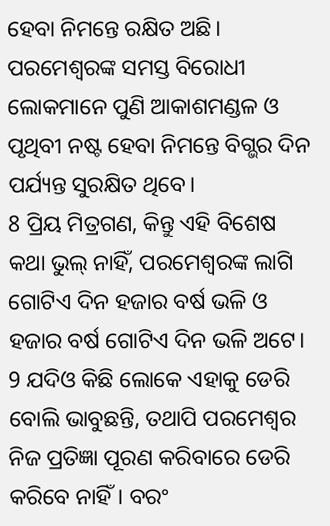ହେବା ନିମନ୍ତେ ରକ୍ଷିତ ଅଛି। ପରମେଶ୍ୱରଙ୍କ ସମସ୍ତ ବିରୋଧୀ ଲୋକମାନେ ପୁଣି ଆକାଶମଣ୍ଡଳ ଓ ପୃଥିବୀ ନଷ୍ଟ ହେବା ନିମନ୍ତେ ବିଗ୍ଭର ଦିନ ପର୍ଯ୍ୟନ୍ତ ସୁରକ୍ଷିତ ଥିବେ।
8 ପ୍ରିୟ ମିତ୍ରଗଣ, କିନ୍ତୁ ଏହି ବିଶେଷ କଥା ଭୁଲ୍ ନାହିଁ, ପରମେଶ୍ୱରଙ୍କ ଲାଗି ଗୋଟିଏ ଦିନ ହଜାର ବର୍ଷ ଭଳି ଓ ହଜାର ବର୍ଷ ଗୋଟିଏ ଦିନ ଭଳି ଅଟେ। 9 ଯଦିଓ କିଛି ଲୋକେ ଏହାକୁ ଡେରି ବୋଲି ଭାବୁଛନ୍ତି, ତଥାପି ପରମେଶ୍ୱର ନିଜ ପ୍ରତିଜ୍ଞା ପୂରଣ କରିବାରେ ଡେରି କରିବେ ନାହିଁ। ବରଂ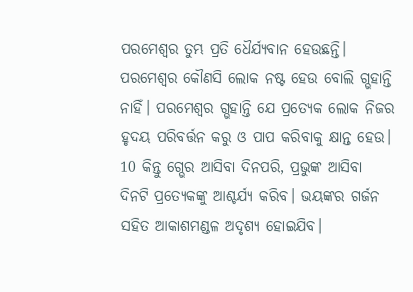ପରମେଶ୍ୱର ତୁମ୍ଭ ପ୍ରତି ଧୈର୍ଯ୍ୟବାନ ହେଉଛନ୍ତି। ପରମେଶ୍ୱର କୌଣସି ଲୋକ ନଷ୍ଟ ହେଉ ବୋଲି ଗ୍ଭହାନ୍ତି ନାହିଁ। ପରମେଶ୍ୱର ଗ୍ଭହାନ୍ତି ଯେ ପ୍ରତ୍ୟେକ ଲୋକ ନିଜର ହୃଦୟ ପରିବର୍ତ୍ତନ କରୁ ଓ ପାପ କରିବାକୁ କ୍ଷାନ୍ତ ହେଉ।
10 କିନ୍ତୁ ଗ୍ଭେର ଆସିବା ଦିନପରି, ପ୍ରଭୁଙ୍କ ଆସିବା ଦିନଟି ପ୍ରତ୍ୟେକଙ୍କୁ ଆଶ୍ଚର୍ଯ୍ୟ କରିବ। ଭୟଙ୍କର ଗର୍ଜନ ସହିତ ଆକାଶମଣ୍ଡଳ ଅଦୃଶ୍ୟ ହୋଇଯିବ।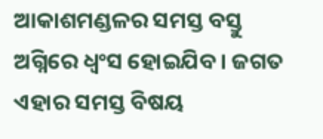ଆକାଶମଣ୍ଡଳର ସମସ୍ତ ବସ୍ତୁ ଅଗ୍ନିରେ ଧ୍ୱଂସ ହୋଇଯିବ। ଜଗତ ଏହାର ସମସ୍ତ ବିଷୟ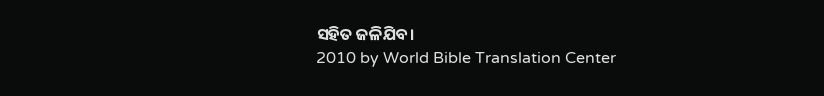ସହିତ ଜଳିଯିବ।
2010 by World Bible Translation Center